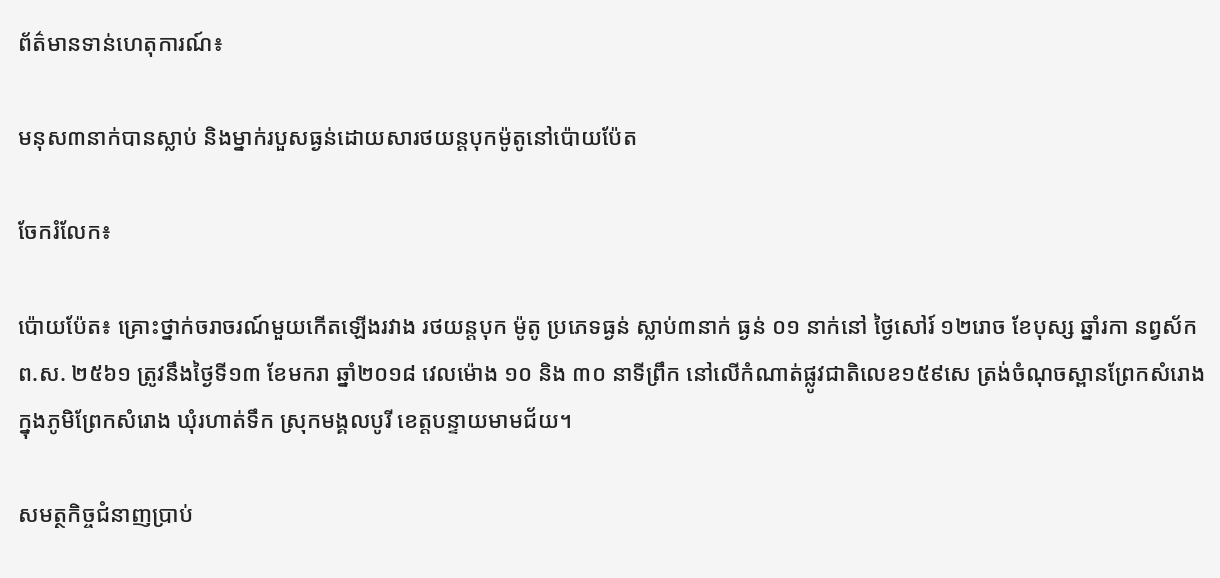ព័ត៌មានទាន់ហេតុការណ៍៖

មនុស៣នាក់បានស្លាប់ និងម្នាក់របួសធ្ងន់ដោយសារថយន្តបុកម៉ូតូនៅប៉ោយប៉ែត

ចែករំលែក៖

ប៉ោយប៉ែត៖ គ្រោះថ្នាក់ចរាចរណ៍មួយកើតឡើងរវាង រថយន្តបុក ម៉ូតូ ប្រភេទធ្ងន់ ស្លាប់៣នាក់ ធ្ងន់ ០១ នាក់នៅ ថ្ងៃសៅរ៍ ១២រោច ខែបុស្ស ឆ្នាំរកា នព្វស័ក ព.ស. ២៥៦១ ត្រូវនឹងថ្ងៃទី១៣ ខែមករា ឆ្នាំ២០១៨ វេលម៉ោង ១០ និង ៣០ នាទីព្រឹក នៅលើកំណាត់ផ្លូវជាតិលេខ១៥៩សេ ត្រង់ចំណុចស្ពានព្រែកសំរោង ក្នុងភូមិព្រែកសំរោង ឃុំរហាត់ទឹក ស្រុកមង្គលបូរី ខេត្តបន្ទាយមាមជ័យ។

សមត្ថកិច្ចជំនាញប្រាប់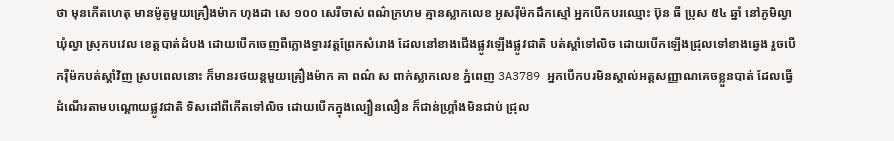ថា មុនកើតហេតុ មានម៉ូតូមួយគ្រឿងម៉ាក ហុងដា សេ ១០០ សេរីចាស់ ពណ៌ក្រហម គ្មានស្លាកលេខ អូសរ៉ឺម៉កដឹកស្មៅ អ្នកបើកបរឈ្មោះ ប៊ុន ធី ប្រុស ៥៤ ឆ្នាំ នៅភូមិល្វា ឃុំល្វា ស្រុកបវេល ខេត្តបាត់ដំបង ដោយបើកចេញពីក្លោងទ្វារវត្តព្រែកសំរោង ដែលនៅខាងជើងផ្លូវឡើងផ្លូវជាតិ បត់ស្តាំទៅលិច ដោយបើកឡើងជ្រុលទៅខាងឆ្វេង រួចបើករ៉ឺម៉កបត់ស្តាំវិញ ស្របពេលនោះ ក៏មានរថយន្តមួយគ្រឿងម៉ាក គា ពណ៌ ស ពាក់ស្លាកលេខ ភ្នំពេញ 3A3789 អ្នកបើកបរមិនស្គាល់អត្តសញ្ញាណគេចខ្លួនបាត់ ដែលធ្វើដំណើរតាមបណ្តោយផ្លូវជាតិ ទិសដៅពីកើតទៅលិច ដោយបើកក្នុងល្បឿនលឿន ក៏ជាន់ហ្រ្គាំងមិនជាប់ ជ្រុល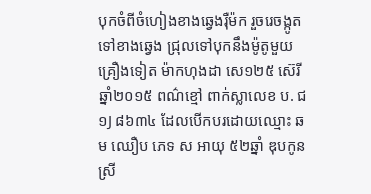បុកចំពីចំហៀងខាងឆ្វេងរ៉ឺម៉ក រួចរេចង្កូតទៅខាងឆ្វេង ជ្រុលទៅបុកនឹងម៉ូតូមួយគ្រឿងទៀត ម៉ាកហុងដា សេ១២៥ ស៊េរីឆ្នាំ២០១៥ ពណ៌ខ្មៅ ពាក់ស្លាលេខ ប. ជ ១J ៨៦៣៤ ដែលបើកបរដោយឈ្មោះ ឆម ឈឿប ភេទ ស អាយុ ៥២ឆ្នាំ ឌុបកូនស្រី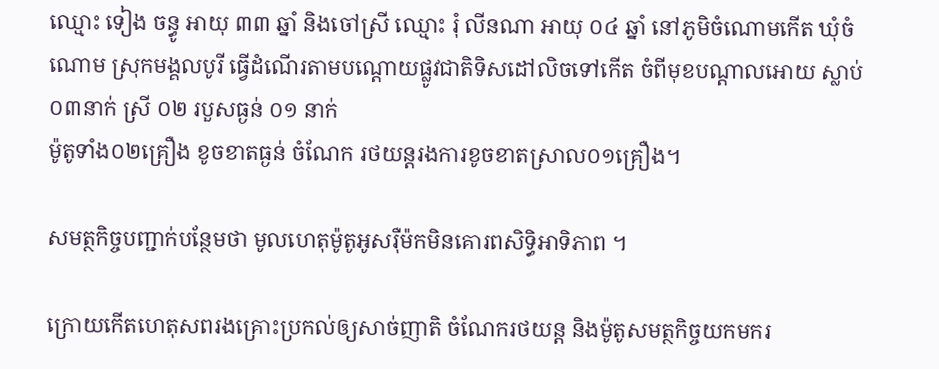ឈ្មោះ ទៀង ចន្ធូ អាយុ ៣៣ ឆ្នាំ និងចៅស្រី ឈ្មោះ រុំ លីនណា អាយុ ០៤ ឆ្នាំ នៅភូមិចំណោមកើត ឃុំចំណោម ស្រុកមង្គលបូរី ធ្វើដំណើរតាមបណ្តោយផ្លូវជាតិទិសដៅលិចទៅកើត ចំពីមុខបណ្តាលអោយ ស្លាប់០៣នាក់ ស្រី ០២ របួសធ្ងន់ ០១ នាក់
ម៉ូតូទាំង០២គ្រឿង ខូចខាតធ្ងន់ ចំណែក រថយន្តរងការខូចខាតស្រាល០១គ្រឿង។

សមត្ថកិច្ចបញ្ជាក់បន្ថែមថា មូលហេតុម៉ូតូអូសរ៉ឺម៉កមិនគោរពសិទ្ធិអាទិភាព ។

ក្រោយកើតហេតុសពរងគ្រោះប្រកល់ឲ្យសាច់ញាតិ ចំណែករថយន្ត និងម៉ូតូសមត្ថកិច្ចយកមករ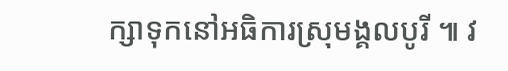ក្សាទុកនៅអធិការស្រុមង្គលបូរី ៕ វ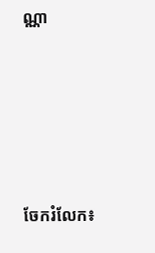ណ្ណា








ចែករំលែក៖